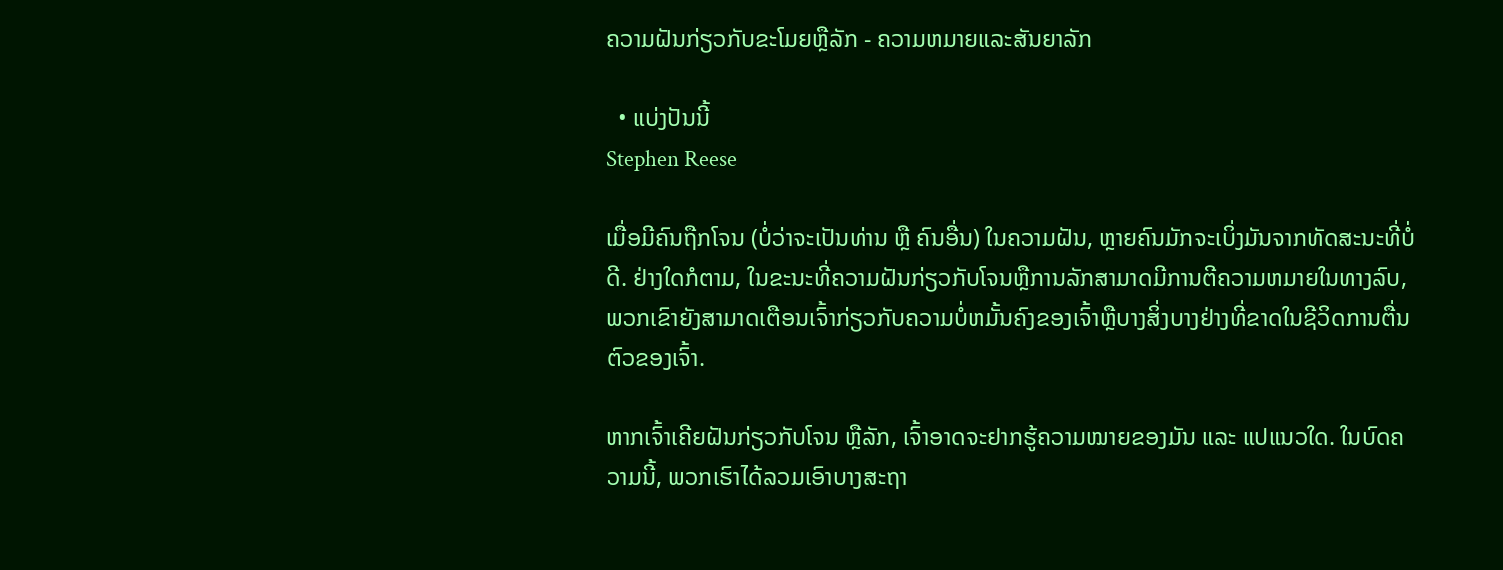ຄວາມຝັນກ່ຽວກັບຂະໂມຍຫຼືລັກ - ຄວາມຫມາຍແລະສັນຍາລັກ

  • ແບ່ງປັນນີ້
Stephen Reese

ເມື່ອມີຄົນຖືກໂຈນ (ບໍ່ວ່າຈະເປັນທ່ານ ຫຼື ຄົນອື່ນ) ໃນຄວາມຝັນ, ຫຼາຍຄົນມັກຈະເບິ່ງມັນຈາກທັດສະນະທີ່ບໍ່ດີ. ຢ່າງໃດກໍຕາມ, ໃນຂະນະທີ່ຄວາມຝັນກ່ຽວກັບໂຈນຫຼືການລັກສາມາດມີການຕີຄວາມຫມາຍໃນທາງລົບ, ພວກເຂົາຍັງສາມາດເຕືອນເຈົ້າກ່ຽວກັບຄວາມບໍ່ຫມັ້ນຄົງຂອງເຈົ້າຫຼືບາງສິ່ງບາງຢ່າງທີ່ຂາດໃນຊີວິດການຕື່ນຕົວຂອງເຈົ້າ.

ຫາກເຈົ້າເຄີຍຝັນກ່ຽວກັບໂຈນ ຫຼືລັກ, ເຈົ້າອາດຈະຢາກຮູ້ຄວາມໝາຍຂອງມັນ ແລະ ແປແນວໃດ. ໃນບົດຄວາມນີ້, ພວກເຮົາໄດ້ລວມເອົາບາງສະຖາ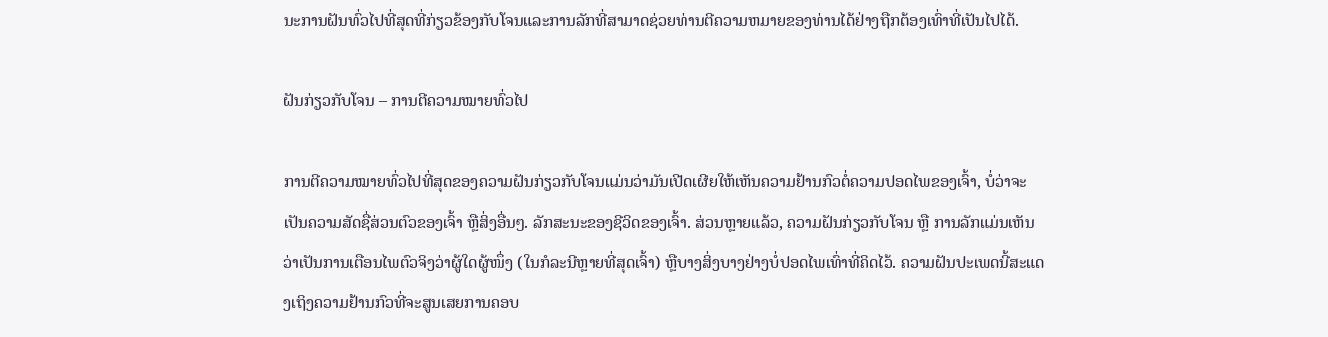ນະການຝັນທົ່ວໄປທີ່ສຸດທີ່ກ່ຽວຂ້ອງກັບໂຈນແລະການລັກທີ່ສາມາດຊ່ວຍທ່ານຕີຄວາມຫມາຍຂອງທ່ານໄດ້ຢ່າງຖືກຕ້ອງເທົ່າທີ່ເປັນໄປໄດ້.

ຝັນກ່ຽວກັບໂຈນ – ການຕີຄວາມໝາຍທົ່ວໄປ

ການຕີຄວາມໝາຍທົ່ວໄປທີ່ສຸດຂອງຄວາມຝັນກ່ຽວກັບໂຈນແມ່ນວ່າມັນເປີດເຜີຍໃຫ້ເຫັນຄວາມຢ້ານກົວຕໍ່ຄວາມປອດໄພຂອງເຈົ້າ, ບໍ່ວ່າຈະເປັນຄວາມສັດຊື່ສ່ວນຕົວຂອງເຈົ້າ ຫຼືສິ່ງອື່ນໆ. ລັກສະນະຂອງຊີວິດຂອງເຈົ້າ. ສ່ວນຫຼາຍແລ້ວ, ຄວາມຝັນກ່ຽວກັບໂຈນ ຫຼື ການລັກແມ່ນເຫັນວ່າເປັນການເຕືອນໄພຕົວຈິງວ່າຜູ້ໃດຜູ້ໜຶ່ງ (ໃນກໍລະນີຫຼາຍທີ່ສຸດເຈົ້າ) ຫຼືບາງສິ່ງບາງຢ່າງບໍ່ປອດໄພເທົ່າທີ່ຄິດໄວ້. ຄວາມຝັນປະເພດນີ້ສະແດງເຖິງຄວາມຢ້ານກົວທີ່ຈະສູນເສຍການຄອບ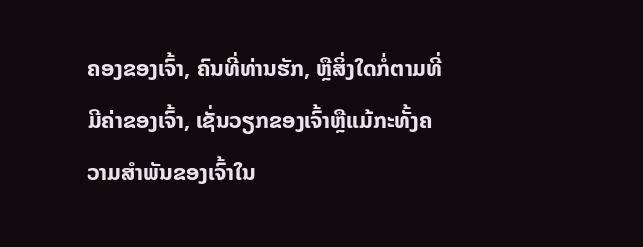ຄອງຂອງເຈົ້າ, ຄົນທີ່ທ່ານຮັກ, ຫຼືສິ່ງໃດກໍ່ຕາມທີ່ມີຄ່າຂອງເຈົ້າ, ເຊັ່ນວຽກຂອງເຈົ້າຫຼືແມ້ກະທັ້ງຄວາມສໍາພັນຂອງເຈົ້າໃນ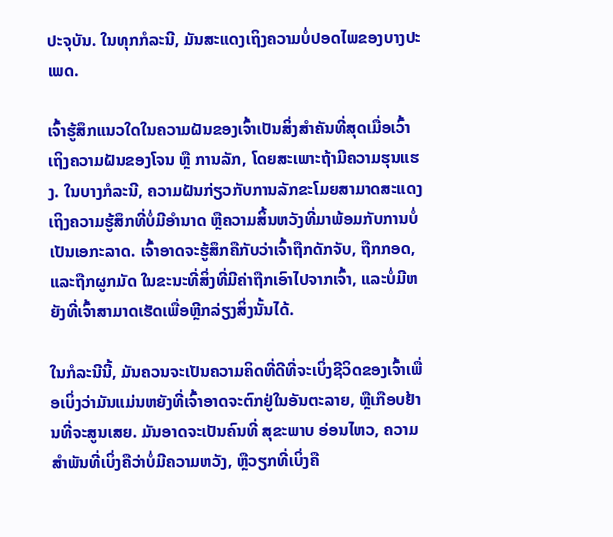ປະຈຸບັນ. ໃນທຸກກໍລະນີ, ມັນສະແດງເຖິງຄວາມບໍ່ປອດໄພຂອງບາງປະເພດ.

ເຈົ້າຮູ້ສຶກແນວໃດໃນຄວາມຝັນຂອງເຈົ້າເປັນສິ່ງສຳຄັນທີ່ສຸດເມື່ອເວົ້າເຖິງຄວາມຝັນຂອງໂຈນ ຫຼື ການລັກ, ໂດຍສະເພາະຖ້າມີຄວາມຮຸນແຮງ. ໃນບາງກໍລະນີ, ຄວາມຝັນກ່ຽວກັບການລັກຂະໂມຍສາມາດສະແດງເຖິງຄວາມຮູ້ສຶກທີ່ບໍ່ມີອຳນາດ ຫຼືຄວາມສິ້ນຫວັງທີ່ມາພ້ອມກັບການບໍ່ເປັນເອກະລາດ. ເຈົ້າອາດຈະຮູ້ສຶກຄືກັບວ່າເຈົ້າຖືກດັກຈັບ, ຖືກກອດ, ແລະຖືກຜູກມັດ ໃນຂະນະທີ່ສິ່ງທີ່ມີຄ່າຖືກເອົາໄປຈາກເຈົ້າ, ແລະບໍ່ມີຫຍັງທີ່ເຈົ້າສາມາດເຮັດເພື່ອຫຼີກລ່ຽງສິ່ງນັ້ນໄດ້.

ໃນກໍລະນີນີ້, ມັນຄວນຈະເປັນຄວາມຄິດທີ່ດີທີ່ຈະເບິ່ງຊີວິດຂອງເຈົ້າເພື່ອເບິ່ງວ່າມັນແມ່ນຫຍັງທີ່ເຈົ້າອາດຈະຕົກຢູ່ໃນອັນຕະລາຍ, ຫຼືເກືອບຢ້ານທີ່ຈະສູນເສຍ. ມັນອາດຈະເປັນຄົນທີ່ ສຸຂະພາບ ອ່ອນໄຫວ, ຄວາມສໍາພັນທີ່ເບິ່ງຄືວ່າບໍ່ມີຄວາມຫວັງ, ຫຼືວຽກທີ່ເບິ່ງຄື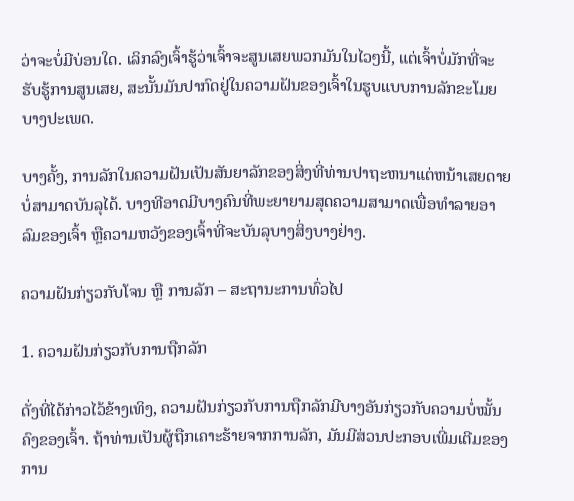ວ່າຈະບໍ່ມີບ່ອນໃດ. ເລິກລົງເຈົ້າຮູ້ວ່າເຈົ້າຈະສູນເສຍພວກມັນໃນໄວໆນີ້, ແຕ່ເຈົ້າບໍ່ມັກທີ່ຈະຮັບຮູ້ການສູນເສຍ, ສະນັ້ນມັນປາກົດຢູ່ໃນຄວາມຝັນຂອງເຈົ້າໃນຮູບແບບການລັກຂະໂມຍບາງປະເພດ.

ບາງຄັ້ງ, ການລັກໃນຄວາມຝັນເປັນສັນຍາລັກຂອງສິ່ງທີ່ທ່ານປາຖະຫນາແຕ່ຫນ້າເສຍດາຍບໍ່ສາມາດບັນລຸໄດ້. ບາງທີອາດມີບາງຄົນທີ່ພະຍາຍາມສຸດຄວາມສາມາດເພື່ອທໍາລາຍອາລົມຂອງເຈົ້າ ຫຼືຄວາມຫວັງຂອງເຈົ້າທີ່ຈະບັນລຸບາງສິ່ງບາງຢ່າງ.

ຄວາມຝັນກ່ຽວກັບໂຈນ ຫຼື ການລັກ – ສະຖານະການທົ່ວໄປ

1. ຄວາມຝັນກ່ຽວກັບການຖືກລັກ

ດັ່ງທີ່ໄດ້ກ່າວໄວ້ຂ້າງເທິງ, ຄວາມຝັນກ່ຽວກັບການຖືກລັກມີບາງອັນກ່ຽວກັບຄວາມບໍ່ໝັ້ນຄົງຂອງເຈົ້າ. ຖ້າທ່ານເປັນຜູ້ຖືກເຄາະຮ້າຍຈາກການລັກ, ມັນມີສ່ວນປະກອບເພີ່ມເຕີມຂອງການ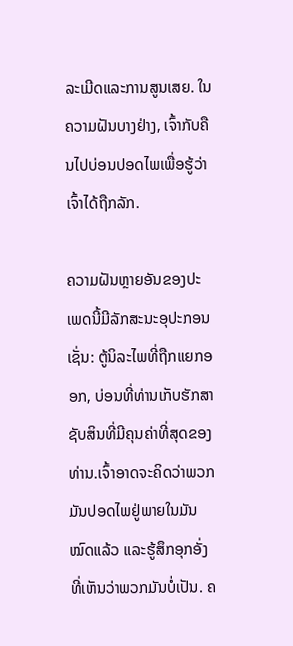ລະເມີດແລະການສູນເສຍ. ໃນຄວາມຝັນບາງຢ່າງ, ເຈົ້າກັບຄືນໄປບ່ອນປອດໄພເພື່ອຮູ້ວ່າເຈົ້າໄດ້ຖືກລັກ.

ຄວາມຝັນຫຼາຍອັນຂອງປະເພດນີ້ມີລັກສະນະອຸປະກອນເຊັ່ນ: ຕູ້ນິລະໄພທີ່ຖືກແຍກອອກ, ບ່ອນທີ່ທ່ານເກັບຮັກສາຊັບສິນທີ່ມີຄຸນຄ່າທີ່ສຸດຂອງທ່ານ.ເຈົ້າອາດຈະຄິດວ່າພວກມັນປອດໄພຢູ່ພາຍໃນມັນໝົດແລ້ວ ແລະຮູ້ສຶກອຸກອັ່ງທີ່ເຫັນວ່າພວກມັນບໍ່ເປັນ. ຄ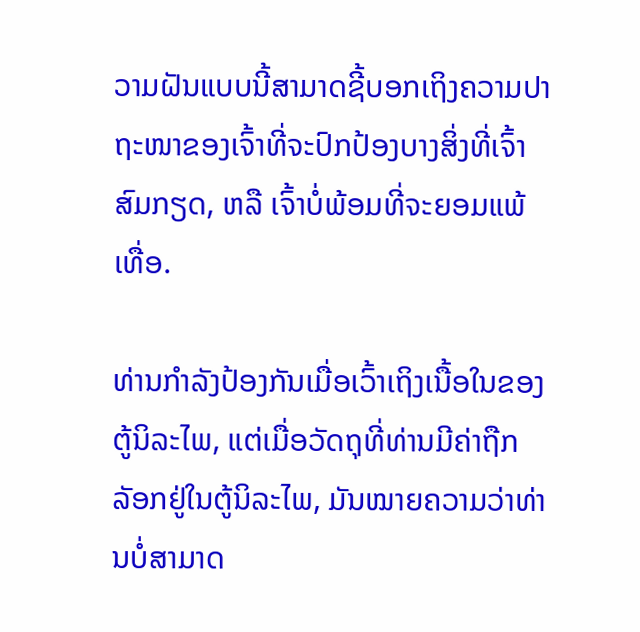ວາມຝັນແບບນີ້ສາມາດຊີ້ບອກເຖິງຄວາມປາຖະໜາຂອງເຈົ້າທີ່ຈະປົກປ້ອງບາງສິ່ງທີ່ເຈົ້າສົມກຽດ, ຫລື ເຈົ້າບໍ່ພ້ອມທີ່ຈະຍອມແພ້ເທື່ອ.

ທ່ານກຳລັງປ້ອງກັນເມື່ອເວົ້າເຖິງເນື້ອໃນຂອງຕູ້ນິລະໄພ, ແຕ່ເມື່ອວັດຖຸທີ່ທ່ານມີຄ່າຖືກລັອກຢູ່ໃນຕູ້ນິລະໄພ, ມັນໝາຍຄວາມວ່າທ່ານບໍ່ສາມາດ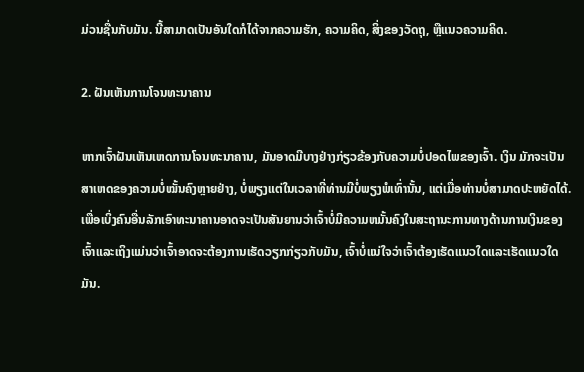ມ່ວນຊື່ນກັບມັນ. ນີ້ສາມາດເປັນອັນໃດກໍໄດ້ຈາກຄວາມຮັກ, ຄວາມຄິດ, ສິ່ງຂອງວັດຖຸ, ຫຼືແນວຄວາມຄິດ.

2. ຝັນເຫັນການໂຈນທະນາຄານ

ຫາກເຈົ້າຝັນເຫັນເຫດການໂຈນທະນາຄານ, ມັນອາດມີບາງຢ່າງກ່ຽວຂ້ອງກັບຄວາມບໍ່ປອດໄພຂອງເຈົ້າ. ເງິນ ມັກຈະເປັນສາເຫດຂອງຄວາມບໍ່ໝັ້ນຄົງຫຼາຍຢ່າງ, ບໍ່ພຽງແຕ່ໃນເວລາທີ່ທ່ານມີບໍ່ພຽງພໍເທົ່ານັ້ນ, ແຕ່ເມື່ອທ່ານບໍ່ສາມາດປະຫຍັດໄດ້. ເພື່ອເບິ່ງຄົນອື່ນລັກເອົາທະນາຄານອາດຈະເປັນສັນຍານວ່າເຈົ້າບໍ່ມີຄວາມຫມັ້ນຄົງໃນສະຖານະການທາງດ້ານການເງິນຂອງເຈົ້າແລະເຖິງແມ່ນວ່າເຈົ້າອາດຈະຕ້ອງການເຮັດວຽກກ່ຽວກັບມັນ, ເຈົ້າບໍ່ແນ່ໃຈວ່າເຈົ້າຕ້ອງເຮັດແນວໃດແລະເຮັດແນວໃດມັນ.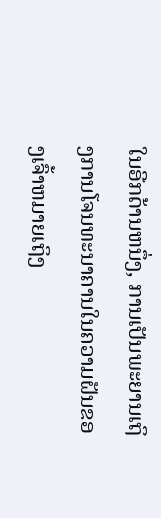ໃນອີກດ້ານຫນຶ່ງ, ການເປັນພະຍານເຖິງການໂຈນທະນາຄານໃນຄວາມຝັນຂອງເຈົ້າຫມາຍເຖິງ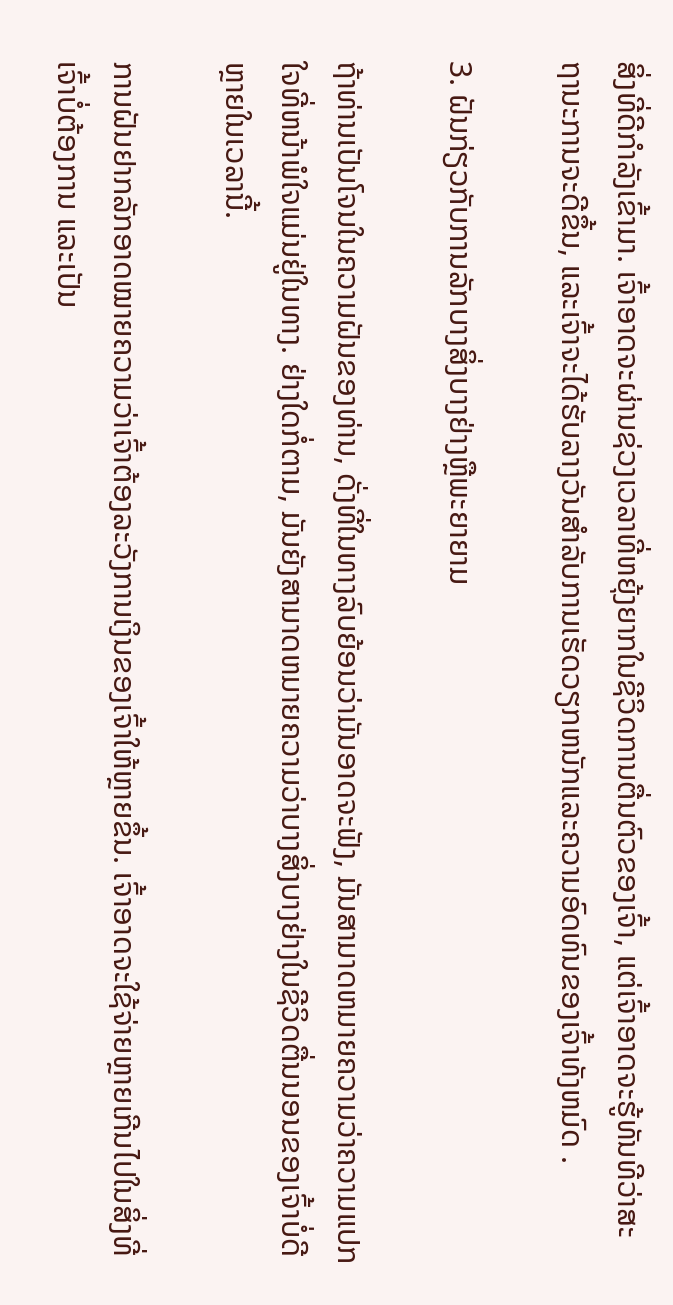ສິ່ງທີ່ດີກໍາລັງເຂົ້າມາ. ເຈົ້າອາດຈະຜ່ານຊ່ວງເວລາທີ່ຫຍຸ້ງຍາກໃນຊີວິດການຕື່ນຕົວຂອງເຈົ້າ, ແຕ່ເຈົ້າອາດຈະຮູ້ທັນທີວ່າສະຖານະການຈະດີຂຶ້ນ, ແລະເຈົ້າຈະໄດ້ຮັບລາງວັນສໍາລັບການເຮັດວຽກຫນັກແລະຄວາມອົດທົນຂອງເຈົ້າທັງຫມົດ .

3. ຝັນກ່ຽວກັບການລັກບາງສິ່ງບາງຢ່າງຫຼືພະຍາຍາມ

ຖ້າທ່ານເປັນໂຈນໃນຄວາມຝັນຂອງທ່ານ, ດັ່ງທີ່ໃນທາງລົບຍ້ອນວ່າມັນອາດຈະຟັງ, ມັນສາມາດຫມາຍຄວາມວ່າຄວາມແປກໃຈທີ່ຫນ້າພໍໃຈແມ່ນຢູ່ໃນທາງ. ຢ່າງໃດກໍ່ຕາມ, ມັນຍັງສາມາດຫມາຍຄວາມວ່າບາງສິ່ງບາງຢ່າງໃນຊີວິດຕື່ນນອນຂອງເຈົ້າບໍ່ດີຫຼາຍໃນເວລານີ້.

ການຝັນຢາກລັກອາດໝາຍຄວາມວ່າເຈົ້າຕ້ອງລະວັງການເງິນຂອງເຈົ້າໃຫ້ຫຼາຍຂຶ້ນ. ເຈົ້າອາດຈະໃຊ້ຈ່າຍຫຼາຍເກີນໄປໃນສິ່ງທີ່ເຈົ້າບໍ່ຕ້ອງການ ແລະເປັນ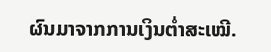ຜົນມາຈາກການເງິນຕໍ່າສະເໝີ.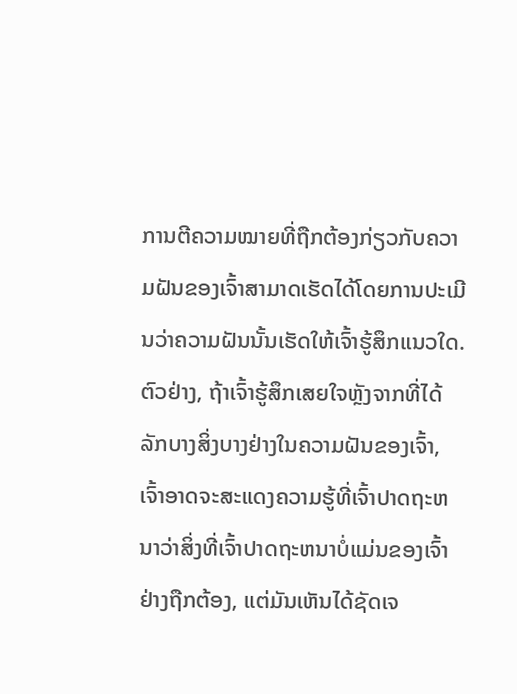ການຕີຄວາມໝາຍທີ່ຖືກຕ້ອງກ່ຽວກັບຄວາມຝັນຂອງເຈົ້າສາມາດເຮັດໄດ້ໂດຍການປະເມີນວ່າຄວາມຝັນນັ້ນເຮັດໃຫ້ເຈົ້າຮູ້ສຶກແນວໃດ. ຕົວຢ່າງ, ຖ້າເຈົ້າຮູ້ສຶກເສຍໃຈຫຼັງຈາກທີ່ໄດ້ລັກບາງສິ່ງບາງຢ່າງໃນຄວາມຝັນຂອງເຈົ້າ, ເຈົ້າອາດຈະສະແດງຄວາມຮູ້ທີ່ເຈົ້າປາດຖະຫນາວ່າສິ່ງທີ່ເຈົ້າປາດຖະຫນາບໍ່ແມ່ນຂອງເຈົ້າຢ່າງຖືກຕ້ອງ, ແຕ່ມັນເຫັນໄດ້ຊັດເຈ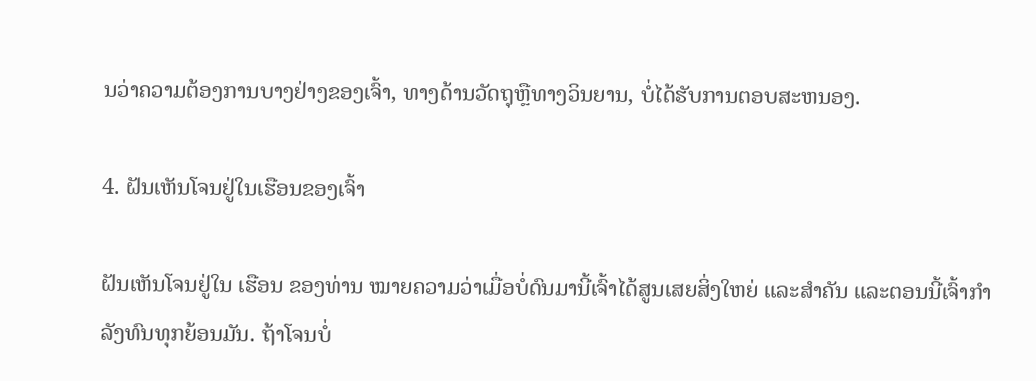ນວ່າຄວາມຕ້ອງການບາງຢ່າງຂອງເຈົ້າ, ທາງດ້ານວັດຖຸຫຼືທາງວິນຍານ, ບໍ່ໄດ້ຮັບການຕອບສະຫນອງ.

4. ຝັນເຫັນໂຈນຢູ່ໃນເຮືອນຂອງເຈົ້າ

ຝັນເຫັນໂຈນຢູ່ໃນ ເຮືອນ ຂອງທ່ານ ໝາຍຄວາມວ່າເມື່ອບໍ່ດົນມານີ້ເຈົ້າໄດ້ສູນເສຍສິ່ງໃຫຍ່ ແລະສຳຄັນ ແລະຕອນນີ້ເຈົ້າກຳລັງທົນທຸກຍ້ອນມັນ. ຖ້າໂຈນບໍ່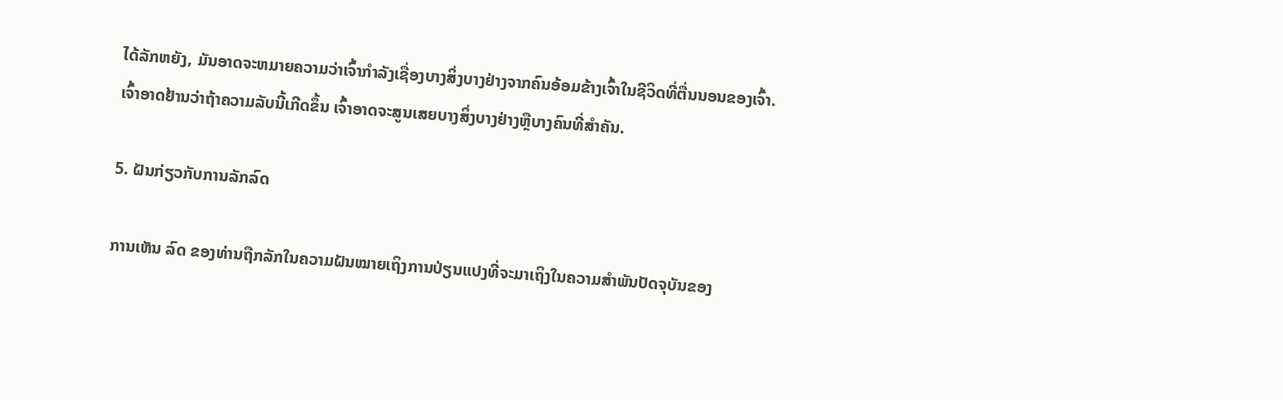ໄດ້ລັກຫຍັງ, ມັນອາດຈະຫມາຍຄວາມວ່າເຈົ້າກໍາລັງເຊື່ອງບາງສິ່ງບາງຢ່າງຈາກຄົນອ້ອມຂ້າງເຈົ້າໃນຊີວິດທີ່ຕື່ນນອນຂອງເຈົ້າ. ເຈົ້າອາດຢ້ານວ່າຖ້າຄວາມລັບນີ້ເກີດຂຶ້ນ ເຈົ້າອາດຈະສູນເສຍບາງສິ່ງບາງຢ່າງຫຼືບາງຄົນທີ່ສຳຄັນ.

5. ຝັນກ່ຽວກັບການລັກລົດ

ການເຫັນ ລົດ ຂອງທ່ານຖືກລັກໃນຄວາມຝັນໝາຍເຖິງການປ່ຽນແປງທີ່ຈະມາເຖິງໃນຄວາມສຳພັນປັດຈຸບັນຂອງ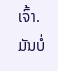ເຈົ້າ. ມັນບໍ່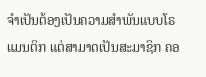ຈໍາເປັນຕ້ອງເປັນຄວາມສຳພັນແບບໂຣແມນຕິກ ແຕ່ສາມາດເປັນສະມາຊິກ ຄອ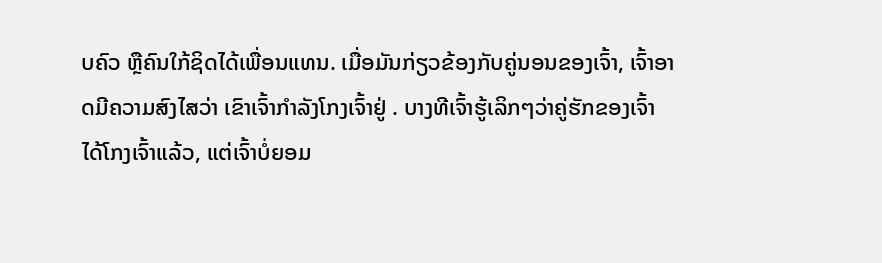ບຄົວ ຫຼືຄົນໃກ້ຊິດໄດ້ເພື່ອນແທນ. ເມື່ອມັນກ່ຽວຂ້ອງກັບຄູ່ນອນຂອງເຈົ້າ, ເຈົ້າອາດມີຄວາມສົງໄສວ່າ ເຂົາເຈົ້າກຳລັງໂກງເຈົ້າຢູ່ . ບາງທີເຈົ້າຮູ້ເລິກໆວ່າຄູ່ຮັກຂອງເຈົ້າໄດ້ໂກງເຈົ້າແລ້ວ, ແຕ່ເຈົ້າບໍ່ຍອມ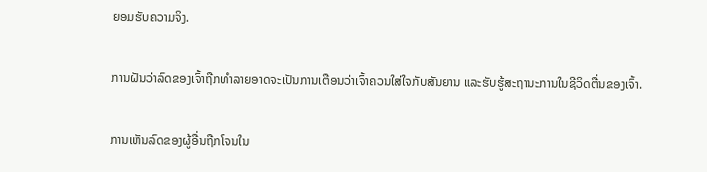ຍອມຮັບຄວາມຈິງ.

ການຝັນວ່າລົດຂອງເຈົ້າຖືກທຳລາຍອາດຈະເປັນການເຕືອນວ່າເຈົ້າຄວນໃສ່ໃຈກັບສັນຍານ ແລະຮັບຮູ້ສະຖານະການໃນຊີວິດຕື່ນຂອງເຈົ້າ.

ການເຫັນລົດຂອງຜູ້ອື່ນຖືກໂຈນໃນ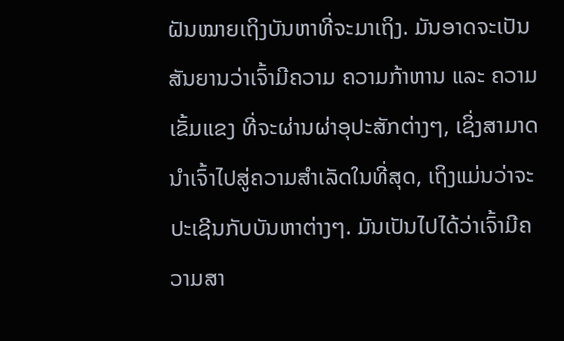ຝັນໝາຍເຖິງບັນຫາທີ່ຈະມາເຖິງ. ມັນອາດຈະເປັນສັນຍານວ່າເຈົ້າມີຄວາມ ຄວາມກ້າຫານ ແລະ ຄວາມເຂັ້ມແຂງ ທີ່ຈະຜ່ານຜ່າອຸປະສັກຕ່າງໆ, ເຊິ່ງສາມາດນໍາເຈົ້າໄປສູ່ຄວາມສໍາເລັດໃນທີ່ສຸດ, ເຖິງແມ່ນວ່າຈະປະເຊີນກັບບັນຫາຕ່າງໆ. ມັນເປັນໄປໄດ້ວ່າເຈົ້າມີຄວາມສາ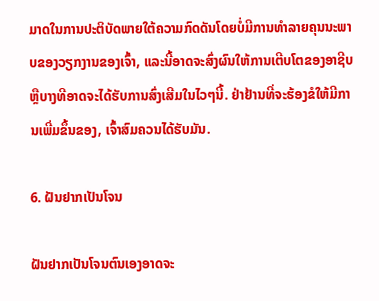ມາດໃນການປະຕິບັດພາຍໃຕ້ຄວາມກົດດັນໂດຍບໍ່ມີການທໍາລາຍຄຸນນະພາບຂອງວຽກງານຂອງເຈົ້າ, ແລະນີ້ອາດຈະສົ່ງຜົນໃຫ້ການເຕີບໂຕຂອງອາຊີບຫຼືບາງທີອາດຈະໄດ້ຮັບການສົ່ງເສີມໃນໄວໆນີ້. ຢ່າຢ້ານທີ່ຈະຮ້ອງຂໍໃຫ້ມີການເພີ່ມຂຶ້ນຂອງ, ເຈົ້າສົມຄວນໄດ້ຮັບມັນ.

6. ຝັນຢາກເປັນໂຈນ

ຝັນຢາກເປັນໂຈນຕົນເອງອາດຈະ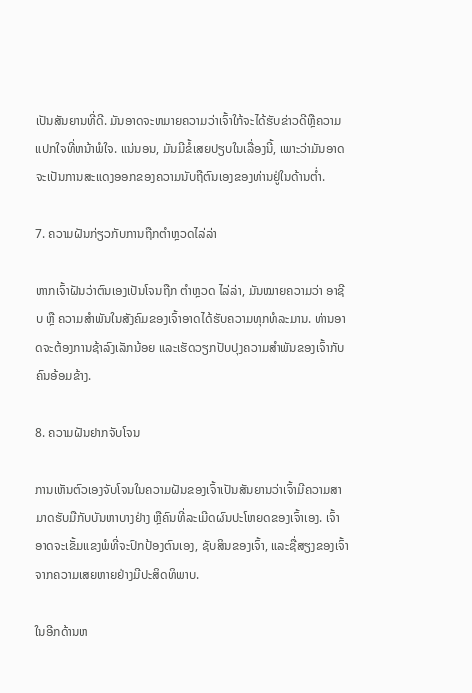ເປັນສັນຍານທີ່ດີ. ມັນອາດຈະຫມາຍຄວາມວ່າເຈົ້າໃກ້ຈະໄດ້ຮັບຂ່າວດີຫຼືຄວາມແປກໃຈທີ່ຫນ້າພໍໃຈ. ແນ່ນອນ, ມັນມີຂໍ້ເສຍປຽບໃນເລື່ອງນີ້, ເພາະວ່າມັນອາດຈະເປັນການສະແດງອອກຂອງຄວາມນັບຖືຕົນເອງຂອງທ່ານຢູ່ໃນດ້ານຕ່ຳ.

7. ຄວາມຝັນກ່ຽວກັບການຖືກຕຳຫຼວດໄລ່ລ່າ

ຫາກເຈົ້າຝັນວ່າຕົນເອງເປັນໂຈນຖືກ ຕຳຫຼວດ ໄລ່ລ່າ, ມັນໝາຍຄວາມວ່າ ອາຊີບ ຫຼື ຄວາມສຳພັນໃນສັງຄົມຂອງເຈົ້າອາດໄດ້ຮັບຄວາມທຸກທໍລະມານ. ທ່ານອາດຈະຕ້ອງການຊ້າລົງເລັກນ້ອຍ ແລະເຮັດວຽກປັບປຸງຄວາມສໍາພັນຂອງເຈົ້າກັບຄົນອ້ອມຂ້າງ.

8. ຄວາມຝັນຢາກຈັບໂຈນ

ການເຫັນຕົວເອງຈັບໂຈນໃນຄວາມຝັນຂອງເຈົ້າເປັນສັນຍານວ່າເຈົ້າມີຄວາມສາມາດຮັບມືກັບບັນຫາບາງຢ່າງ ຫຼືຄົນທີ່ລະເມີດຜົນປະໂຫຍດຂອງເຈົ້າເອງ. ເຈົ້າອາດຈະເຂັ້ມແຂງພໍທີ່ຈະປົກປ້ອງຕົນເອງ, ຊັບສິນຂອງເຈົ້າ, ແລະຊື່ສຽງຂອງເຈົ້າຈາກຄວາມເສຍຫາຍຢ່າງມີປະສິດທິພາບ.

ໃນອີກດ້ານຫ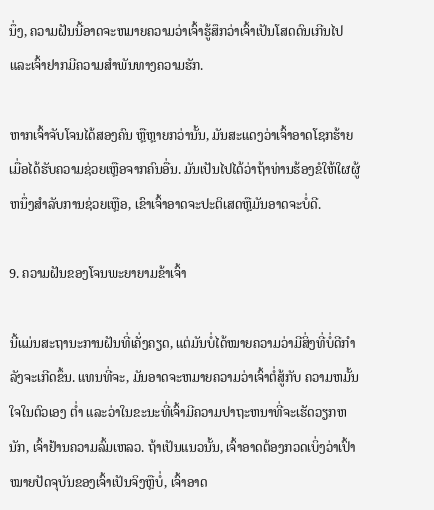ນຶ່ງ, ຄວາມຝັນນີ້ອາດຈະຫມາຍຄວາມວ່າເຈົ້າຮູ້ສຶກວ່າເຈົ້າເປັນໂສດດົນເກີນໄປ ແລະເຈົ້າຢາກມີຄວາມສໍາພັນທາງຄວາມຮັກ.

ຫາກເຈົ້າຈັບໂຈນໄດ້ສອງຄົນ ຫຼືຫຼາຍກວ່ານັ້ນ, ມັນສະແດງວ່າເຈົ້າອາດໂຊກຮ້າຍເມື່ອໄດ້ຮັບຄວາມຊ່ວຍເຫຼືອຈາກຄົນອື່ນ. ມັນເປັນໄປໄດ້ວ່າຖ້າທ່ານຮ້ອງຂໍໃຫ້ໃຜຜູ້ຫນຶ່ງສໍາລັບການຊ່ວຍເຫຼືອ, ເຂົາເຈົ້າອາດຈະປະຕິເສດຫຼືມັນອາດຈະບໍ່ດີ.

9. ຄວາມຝັນຂອງໂຈນພະຍາຍາມຂ້າເຈົ້າ

ນີ້ແມ່ນສະຖານະການຝັນທີ່ເຄັ່ງຄຽດ, ແຕ່ມັນບໍ່ໄດ້ໝາຍຄວາມວ່າມີສິ່ງທີ່ບໍ່ດີກຳລັງຈະເກີດຂຶ້ນ. ແທນທີ່ຈະ, ມັນອາດຈະຫມາຍຄວາມວ່າເຈົ້າຕໍ່ສູ້ກັບ ຄວາມຫມັ້ນໃຈໃນຕົວເອງ ຕໍ່າ ແລະວ່າໃນຂະນະທີ່ເຈົ້າມີຄວາມປາຖະຫນາທີ່ຈະເຮັດວຽກຫນັກ, ເຈົ້າຢ້ານຄວາມລົ້ມເຫລວ. ຖ້າເປັນແນວນັ້ນ, ເຈົ້າອາດຕ້ອງກວດເບິ່ງວ່າເປົ້າໝາຍປັດຈຸບັນຂອງເຈົ້າເປັນຈິງຫຼືບໍ່, ເຈົ້າອາດ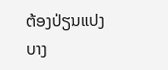ຕ້ອງປ່ຽນແປງບາງ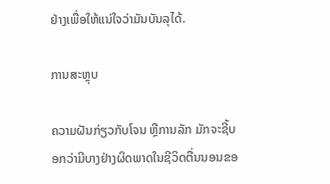ຢ່າງເພື່ອໃຫ້ແນ່ໃຈວ່າມັນບັນລຸໄດ້.

ການສະຫຼຸບ

ຄວາມຝັນກ່ຽວກັບໂຈນ ຫຼືການລັກ ມັກຈະຊີ້ບອກວ່າມີບາງຢ່າງຜິດພາດໃນຊີວິດຕື່ນນອນຂອ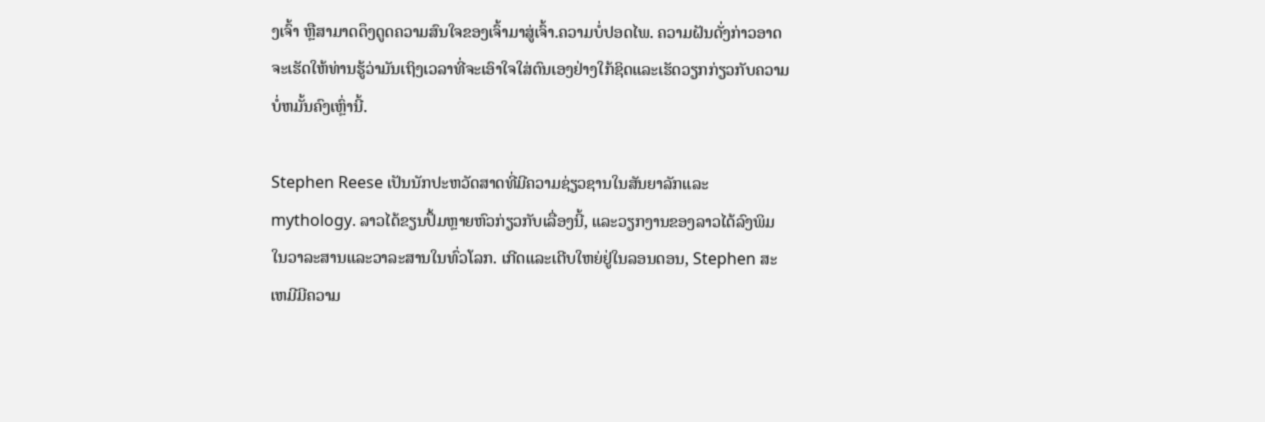ງເຈົ້າ ຫຼືສາມາດດຶງດູດຄວາມສົນໃຈຂອງເຈົ້າມາສູ່ເຈົ້າ.ຄວາມບໍ່ປອດໄພ. ຄວາມຝັນດັ່ງກ່າວອາດຈະເຮັດໃຫ້ທ່ານຮູ້ວ່າມັນເຖິງເວລາທີ່ຈະເອົາໃຈໃສ່ຕົນເອງຢ່າງໃກ້ຊິດແລະເຮັດວຽກກ່ຽວກັບຄວາມບໍ່ຫມັ້ນຄົງເຫຼົ່ານີ້.

Stephen Reese ເປັນນັກປະຫວັດສາດທີ່ມີຄວາມຊ່ຽວຊານໃນສັນຍາລັກແລະ mythology. ລາວໄດ້ຂຽນປຶ້ມຫຼາຍຫົວກ່ຽວກັບເລື່ອງນີ້, ແລະວຽກງານຂອງລາວໄດ້ລົງພິມໃນວາລະສານແລະວາລະສານໃນທົ່ວໂລກ. ເກີດແລະເຕີບໃຫຍ່ຢູ່ໃນລອນດອນ, Stephen ສະເຫມີມີຄວາມ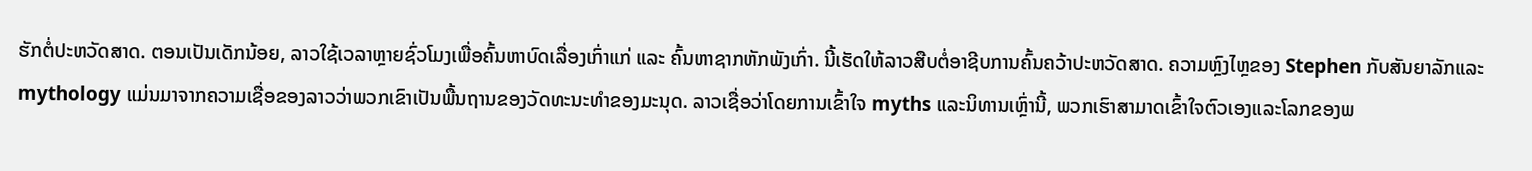ຮັກຕໍ່ປະຫວັດສາດ. ຕອນເປັນເດັກນ້ອຍ, ລາວໃຊ້ເວລາຫຼາຍຊົ່ວໂມງເພື່ອຄົ້ນຫາບົດເລື່ອງເກົ່າແກ່ ແລະ ຄົ້ນຫາຊາກຫັກພັງເກົ່າ. ນີ້ເຮັດໃຫ້ລາວສືບຕໍ່ອາຊີບການຄົ້ນຄວ້າປະຫວັດສາດ. ຄວາມຫຼົງໄຫຼຂອງ Stephen ກັບສັນຍາລັກແລະ mythology ແມ່ນມາຈາກຄວາມເຊື່ອຂອງລາວວ່າພວກເຂົາເປັນພື້ນຖານຂອງວັດທະນະທໍາຂອງມະນຸດ. ລາວເຊື່ອວ່າໂດຍການເຂົ້າໃຈ myths ແລະນິທານເຫຼົ່ານີ້, ພວກເຮົາສາມາດເຂົ້າໃຈຕົວເອງແລະໂລກຂອງພ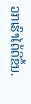ວກເຮົາໄດ້ດີຂຶ້ນ.